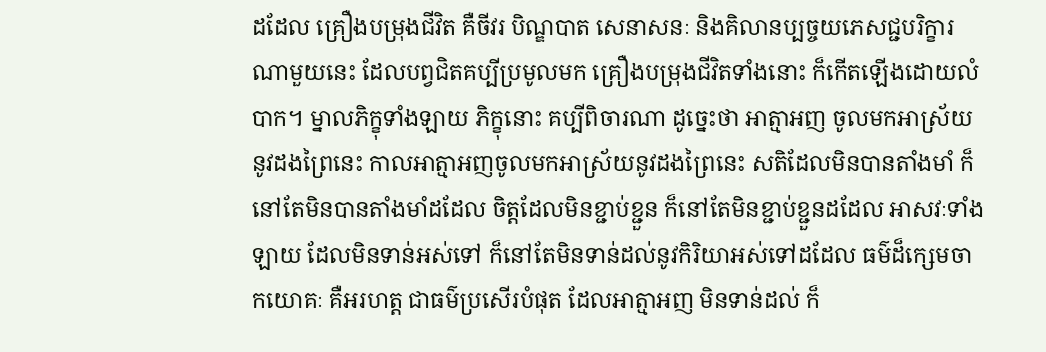ដដែល គ្រឿងបម្រុងជីវិត គឺចីវរ បិណ្ឌបាត សេនាសនៈ និងគិលានប្បច្ចយភេសជ្ជបរិក្ខារណាមួយនេះ ដែលបព្វជិតគប្បីប្រមូលមក គ្រឿងបម្រុងជីវិតទាំងនោះ ក៏កើតឡើងដោយលំបាក។ ម្នាលភិក្ខុទាំងឡាយ ភិក្ខុនោះ គប្បីពិចារណា ដូច្នេះថា អាត្មាអញ ចូលមកអាស្រ័យ នូវដងព្រៃនេះ កាលអាត្មាអញចូលមកអាស្រ័យនូវដងព្រៃនេះ សតិដែលមិនបានតាំងមាំ ក៏នៅតែមិនបានតាំងមាំដដែល ចិត្តដែលមិនខ្ជាប់ខ្ជួន ក៏នៅតែមិនខ្ជាប់ខ្ជួនដដែល អាសវៈទាំងឡាយ ដែលមិនទាន់អស់ទៅ ក៏នៅតែមិនទាន់ដល់នូវកិរិយាអស់ទៅដដែល ធម៌ដ៏ក្សេមចាកយោគៈ គឺអរហត្ត ជាធម៌ប្រសើរបំផុត ដែលអាត្មាអញ មិនទាន់ដល់ ក៏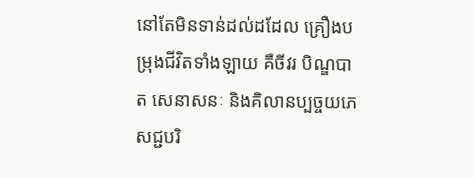នៅតែមិនទាន់ដល់ដដែល គ្រឿងបម្រុងជីវិតទាំងឡាយ គឺចីវរ បិណ្ឌបាត សេនាសនៈ និងគិលានប្បច្ចយភេសជ្ជបរិ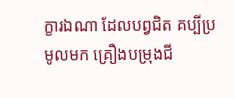ក្ខារឯណា ដែលបព្វជិត គប្បីប្រមូលមក គ្រឿងបម្រុងជី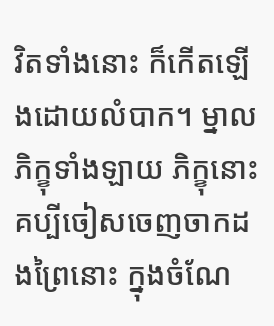វិតទាំងនោះ ក៏កើតឡើងដោយលំបាក។ ម្នាលភិក្ខុទាំងឡាយ ភិក្ខុនោះ គប្បីចៀសចេញចាកដងព្រៃនោះ ក្នុងចំណែ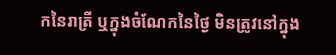កនៃរាត្រី ឬក្នុងចំណែកនៃថ្ងៃ មិនត្រូវនៅក្នុង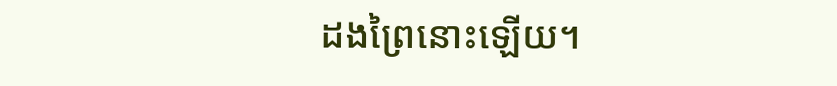ដងព្រៃនោះឡើយ។